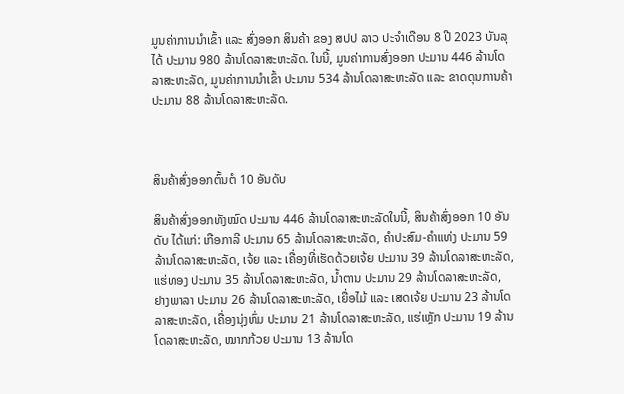ມູນຄ່າການນໍາເຂົ້າ ແລະ ສົ່ງອອກ ສິນຄ້າ ຂອງ ສປປ ລາວ ປະຈໍາເດືອນ 8 ປີ 2023 ບັນລຸໄດ້ ປະມານ 980 ລ້ານໂດລາສະຫະລັດ. ໃນນີ້, ມູນຄ່າການສົ່ງອອກ ປະມານ 446 ລ້ານໂດລາສະຫະລັດ, ມູນຄ່າການນໍາເຂົ້າ ປະມານ 534 ລ້ານໂດລາສະຫະລັດ ແລະ ຂາດດຸນການຄ້າ ປະມານ 88 ລ້ານໂດລາສະຫະລັດ.



ສິນຄ້າສົ່ງອອກຕົ້ນຕໍ 10 ອັນດັບ

ສິນຄ້າສົ່ງອອກທັງໝົດ ປະມານ 446 ລ້ານໂດລາສະຫະລັດໃນນີ້, ສິນຄ້າສົ່ງອອກ 10 ອັນດັບ ໄດ້ແກ່: ເກືອກາລີ ປະມານ 65 ລ້ານໂດລາສະຫະລັດ, ຄໍາປະສົມ-ຄຳແທ່ງ ປະມານ 59 ລ້ານໂດລາສະຫະລັດ, ເຈ້ຍ ແລະ ເຄື່ອງທີ່ເຮັດດ້ວຍເຈ້ຍ ປະມານ 39 ລ້ານໂດລາສະຫະລັດ, ແຮ່ທອງ ປະມານ 35 ລ້ານໂດລາສະຫະລັດ, ນໍ້າຕານ ປະມານ 29 ລ້ານໂດລາສະຫະລັດ, ຢາງພາລາ ປະມານ 26 ລ້ານໂດລາສະຫະລັດ, ເຍື່ອໄມ້ ແລະ ເສດເຈ້ຍ ປະມານ 23 ລ້ານໂດລາສະຫະລັດ, ເຄື່ອງນຸ່ງຫົ່ມ ປະມານ 21 ລ້ານໂດລາສະຫະລັດ, ແຮ່ເຫຼັກ ປະມານ 19 ລ້ານໂດລາສະຫະລັດ, ໝາກກ້ວຍ ປະມານ 13 ລ້ານໂດ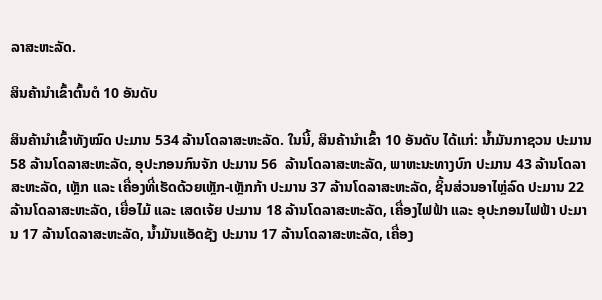ລາສະຫະລັດ.

ສິນຄ້ານໍາເຂົ້າຕົ້ນຕໍ 10 ອັນດັບ

ສິນຄ້ານຳເຂົ້າທັງໝົດ ປະມານ 534 ລ້ານໂດລາສະຫະລັດ. ໃນນີ້, ສິນຄ້ານໍາເຂົ້າ 10 ອັນດັບ ໄດ້ແກ່: ນ້ຳມັນກາຊວນ ປະມານ 58 ລ້ານໂດລາສະຫະລັດ, ອຸປະກອນກົນຈັກ ປະມານ 56  ລ້ານໂດລາສະຫະລັດ, ພາຫະນະທາງບົກ ປະມານ 43 ລ້ານໂດລາສະຫະລັດ, ເຫຼັກ ແລະ ເຄື່ອງທີ່ເຮັດດ້ວຍເຫຼັກ-ເຫຼັກກ້າ ປະມານ 37 ລ້ານໂດລາສະຫະລັດ, ຊິ້ນສ່ວນອາໄຫຼ່ລົດ ປະມານ 22 ລ້ານໂດລາສະຫະລັດ, ເຍື່ອໄມ້ ແລະ ເສດເຈ້ຍ ປະມານ 18 ລ້ານໂດລາສະຫະລັດ, ເຄື່ອງໄຟຟ້າ ແລະ ອຸປະກອນໄຟຟ້າ ປະມານ 17 ລ້ານໂດລາສະຫະລັດ, ນໍ້າມັນແອັດຊັງ ປະມານ 17 ລ້ານໂດລາສະຫະລັດ, ເຄື່ອງ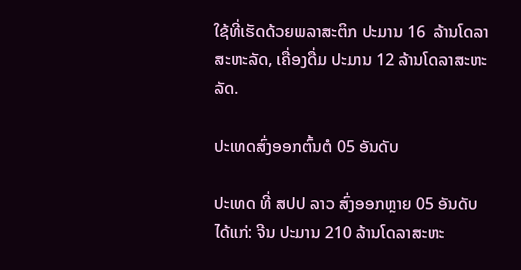ໃຊ້ທີ່ເຮັດດ້ວຍພລາສະຕິກ ປະມານ 16  ລ້ານໂດລາສະຫະລັດ, ເຄື່ອງດື່ມ ປະມານ 12 ລ້ານໂດລາສະຫະລັດ.

ປະເທດສົ່ງອອກຕົ້ນຕໍ 05 ອັນດັບ

ປະເທດ ທີ່ ສປປ ລາວ ສົ່ງອອກຫຼາຍ 05 ອັນດັບ ໄດ້ແກ່: ຈີນ ປະມານ 210 ລ້ານໂດລາສະຫະ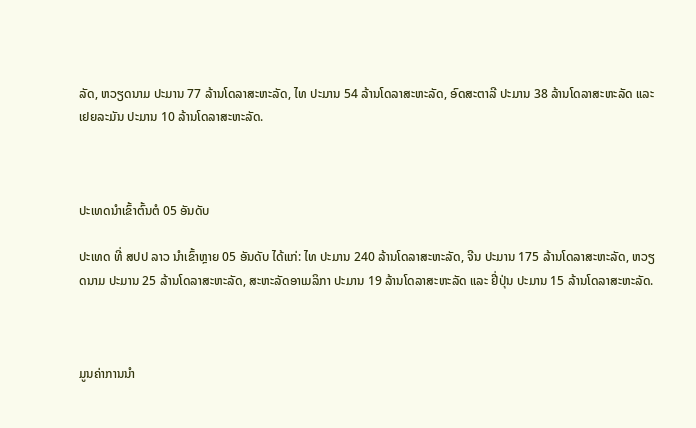ລັດ, ຫວຽດນາມ ປະມານ 77 ລ້ານໂດລາສະຫະລັດ, ໄທ ປະມານ 54 ລ້ານໂດລາສະຫະລັດ, ອົດສະຕາລີ ປະມານ 38 ລ້ານໂດລາສະຫະລັດ ແລະ ເຢຍລະມັນ ປະມານ 10 ລ້ານໂດລາສະຫະລັດ.



ປະເທດນໍາເຂົ້າຕົ້ນຕໍ 05 ອັນດັບ

ປະເທດ ທີ່ ສປປ ລາວ ນໍາເຂົ້າຫຼາຍ 05 ອັນດັບ ໄດ້ແກ່: ໄທ ປະມານ 240 ລ້ານໂດລາສະຫະລັດ, ຈີນ ປະມານ 175 ລ້ານໂດລາສະຫະລັດ, ຫວຽດນາມ ປະມານ 25 ລ້ານໂດລາສະຫະລັດ, ສະຫະລັດອາເມລິກາ ປະມານ 19 ລ້ານໂດລາສະຫະລັດ ແລະ ຢີ່ປຸ່ນ ປະມານ 15 ລ້ານໂດລາສະຫະລັດ.



ມູນຄ່າການນໍາ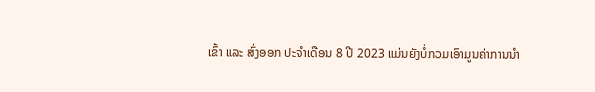ເຂົ້າ ແລະ ສົ່ງອອກ ປະຈໍາເດືອນ 8 ປີ 2023 ແມ່ນຍັງບໍ່ກວມເອົາມູນຄ່າການນຳ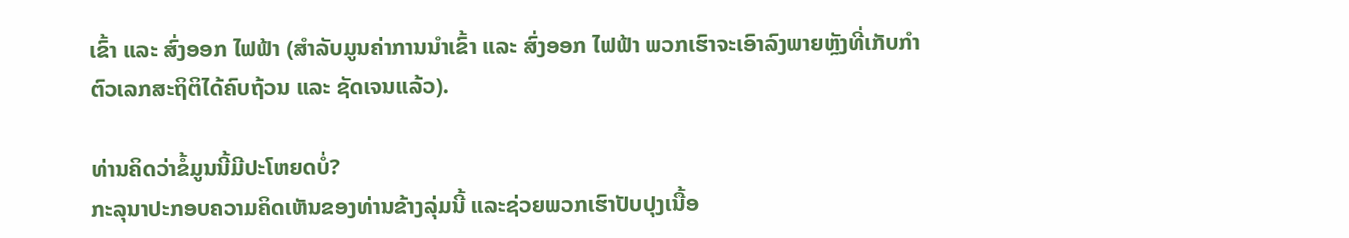ເຂົ້າ ແລະ ສົ່ງອອກ ໄຟຟ້າ (ສໍາລັບມູນຄ່າການນຳເຂົ້າ ແລະ ສົ່ງອອກ ໄຟຟ້າ ພວກເຮົາຈະເອົາລົງພາຍຫຼັງທີ່ເກັບກໍາຕົວເລກສະຖິຕິໄດ້ຄົບຖ້ວນ ແລະ ຊັດເຈນແລ້ວ).

ທ່ານຄິດວ່າຂໍ້ມູນນີ້ມີປະໂຫຍດບໍ່?
ກະລຸນາປະກອບຄວາມຄິດເຫັນຂອງທ່ານຂ້າງລຸ່ມນີ້ ແລະຊ່ວຍພວກເຮົາປັບປຸງເນື້ອ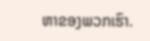ຫາຂອງພວກເຮົາ.